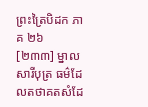ព្រះត្រៃបិដក ភាគ ២៦
[២៣៣] ម្នាលសារីបុត្រ ធម៌ដែលតថាគតសំដែ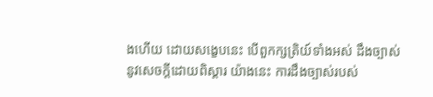ងហើយ ដោយសង្ខេបនេះ បើពួកក្សត្រិយ៍ទាំងអស់ ដឹងច្បាស់នូវសេចក្តីដោយពិស្តារ យ៉ាងនេះ ការដឹងច្បាស់របស់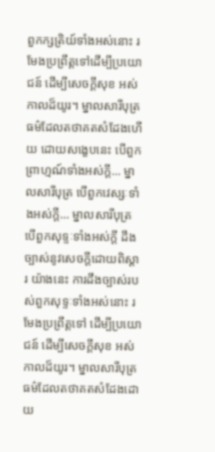ពួកក្សត្រិយ៍ទាំងអស់នោះ រមែងប្រព្រឹត្តទៅដើម្បីប្រយោជន៍ ដើម្បីសេចក្តីសុខ អស់កាលដ៏យូរ។ ម្នាលសារីបុត្រ ធម៌ដែលតថាគតសំដែងហើយ ដោយសង្ខេបនេះ បើពួកព្រាហ្មណ៍ទាំងអស់ក្តី... ម្នាលសារីបុត្រ បើពួកវេស្សៈទាំងអស់ក្តី... ម្នាលសារីបុត្រ បើពួកសុទ្ទៈទាំងអស់ក្តី ដឹងច្បាស់នូវសេចក្តីដោយពិស្តារ យ៉ាងនេះ ការដឹងច្បាស់របស់ពួកសុទ្ទៈទាំងអស់នោះ រមែងប្រព្រឹត្តទៅ ដើម្បីប្រយោជន៍ ដើម្បីសេចក្តីសុខ អស់កាលដ៏យូរ។ ម្នាលសារីបុត្រ ធម៌ដែលតថាគតសំដែងដោយ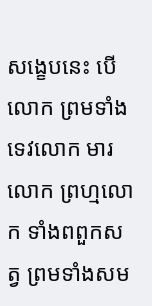សង្ខេបនេះ បើលោក ព្រមទាំងទេវលោក មារលោក ព្រហ្មលោក ទាំងពពួកសត្វ ព្រមទាំងសម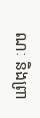ណៈ និងព្រា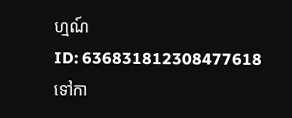ហ្មណ៍
ID: 636831812308477618
ទៅកា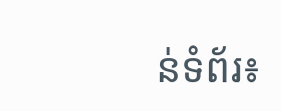ន់ទំព័រ៖